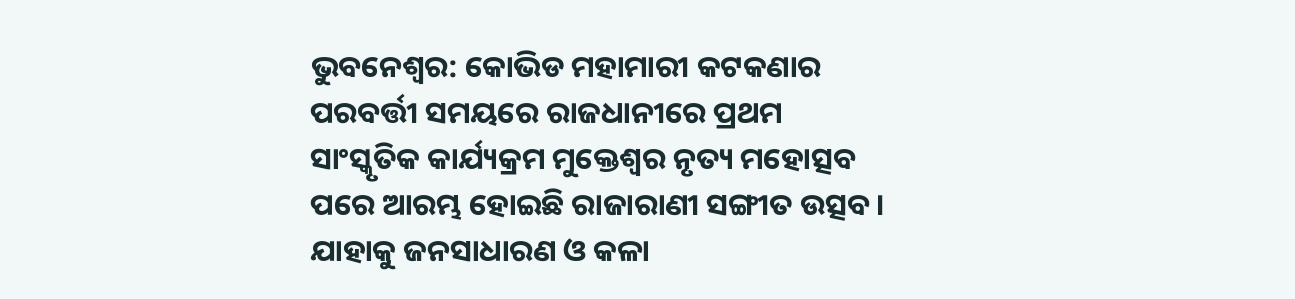ଭୁବନେଶ୍ୱର: କୋଭିଡ ମହାମାରୀ କଟକଣାର ପରବର୍ତ୍ତୀ ସମୟରେ ରାଜଧାନୀରେ ପ୍ରଥମ ସାଂସ୍କୃତିକ କାର୍ଯ୍ୟକ୍ରମ ମୁକ୍ତେଶ୍ଵର ନୃତ୍ୟ ମହୋତ୍ସବ ପରେ ଆରମ୍ଭ ହୋଇଛି ରାଜାରାଣୀ ସଙ୍ଗୀତ ଉତ୍ସବ। ଯାହାକୁ ଜନସାଧାରଣ ଓ କଳା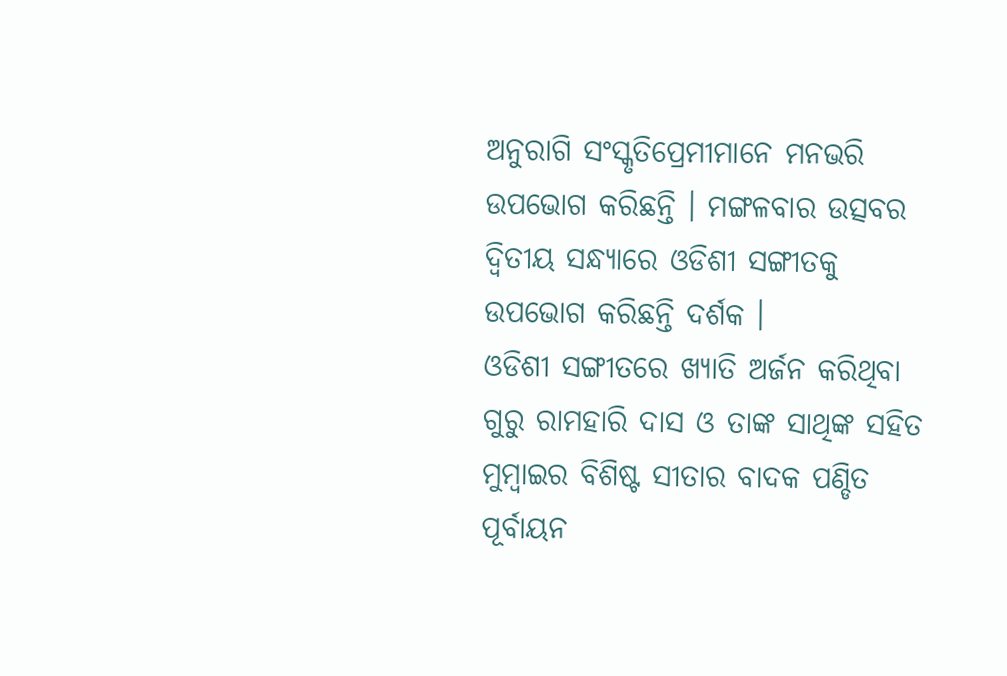ଅନୁରାଗି ସଂସ୍କୃତିପ୍ରେମୀମାନେ ମନଭରି ଉପଭୋଗ କରିଛନ୍ତି । ମଙ୍ଗଳବାର ଉତ୍ସବର ଦ୍ୱିତୀୟ ସନ୍ଧ୍ୟାରେ ଓଡିଶୀ ସଙ୍ଗୀତକୁ ଉପଭୋଗ କରିଛନ୍ତି ଦର୍ଶକ ।
ଓଡିଶୀ ସଙ୍ଗୀତରେ ଖ୍ୟାତି ଅର୍ଜନ କରିଥିବା ଗୁରୁ ରାମହାରି ଦାସ ଓ ତାଙ୍କ ସାଥିଙ୍କ ସହିତ ମୁମ୍ବାଇର ବିଶିଷ୍ଟ ସୀତାର ବାଦକ ପଣ୍ଡିତ ପୂର୍ବାୟନ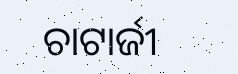ଚାଟାର୍ଜୀ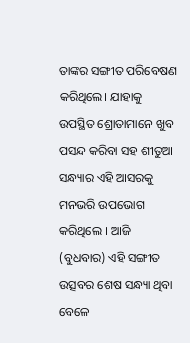ତାଙ୍କର ସଙ୍ଗୀତ ପରିବେଷଣ କରିଥିଲେ। ଯାହାକୁ ଉପସ୍ଥିତ ଶ୍ରୋତାମାନେ ଖୁବ ପସନ୍ଦ କରିବା ସହ ଶୀତୁଆ ସନ୍ଧ୍ୟାର ଏହି ଆସରକୁ ମନଭରି ଉପଭୋଗ କରିଥିଲେ । ଆଜି (ବୁଧବାର) ଏହି ସଙ୍ଗୀତ ଉତ୍ସବର ଶେଷ ସନ୍ଧ୍ୟା ଥିବା ବେଳେ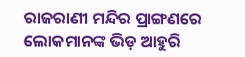ରାଜରାଣୀ ମନ୍ଦିର ପ୍ରାଙ୍ଗଣରେ ଲୋକମାନଙ୍କ ଭିଡ଼ ଆହୁରି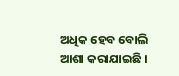ଅଧିକ ହେବ ବୋଲି ଆଶା କରାଯାଇଛି ।